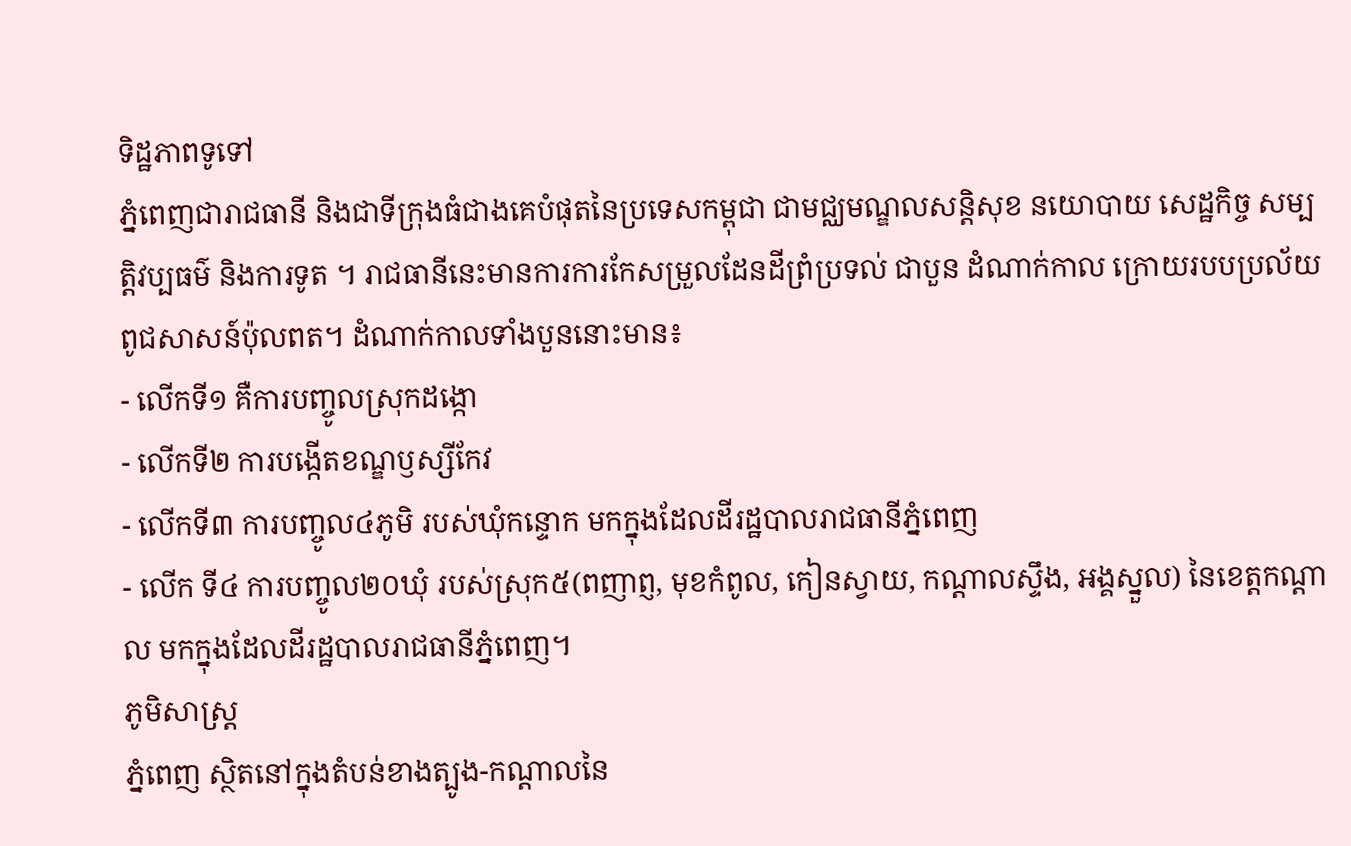ទិដ្ឋភាពទូទៅ
ភ្នំពេញជារាជធានី និងជាទីក្រុងធំជាងគេបំផុតនៃប្រទេសកម្ពុជា ជាមជ្ឈមណ្ឌលសន្តិសុខ នយោបាយ សេដ្ឋកិច្ច សម្បត្តិវប្បធម៌ និងការទូត ។ រាជធានីនេះមានការការកែសម្រួលដែនដីព្រំប្រទល់ ជាបួន ដំណាក់កាល ក្រោយរបបប្រល័យពូជសាសន៍ប៉ុលពត។ ដំណាក់កាលទាំងបួននោះមាន៖
- លើកទី១ គឺការបញ្ចូលស្រុកដង្កោ
- លើកទី២ ការបង្កើតខណ្ឌឫស្សីកែវ
- លើកទី៣ ការបញ្ចូល៤ភូមិ របស់ឃុំកន្ទោក មកក្នុងដែលដីរដ្ឋបាលរាជធានីភ្នំពេញ
- លើក ទី៤ ការបញ្ចូល២០ឃុំ របស់ស្រុក៥(ពញាព្ញ, មុខកំពូល, កៀនស្វាយ, កណ្តាលស្ទឹង, អង្គស្នួល) នៃខេត្តកណ្តាល មកក្នុងដែលដីរដ្ឋបាលរាជធានីភ្នំពេញ។
ភូមិសាស្រ្ត
ភ្នំពេញ ស្ថិតនៅក្នុងតំបន់ខាងត្បូង-កណ្តាលនៃ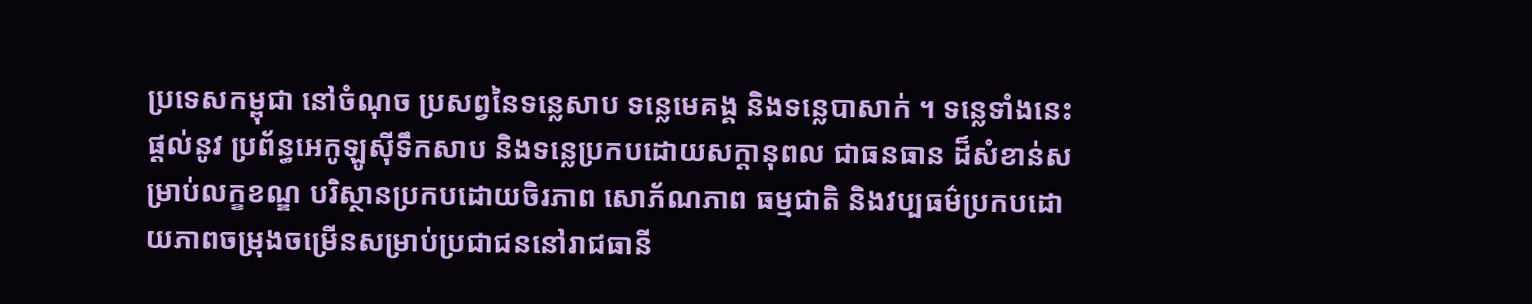ប្រទេសកម្ពុជា នៅចំណុច ប្រសព្វនៃទន្លេសាប ទន្លេមេគង្គ និងទន្លេបាសាក់ ។ ទន្លេទាំងនេះផ្តល់នូវ ប្រព័ន្ធអេកូឡូស៊ីទឹកសាប និងទន្លេប្រកបដោយសក្តានុពល ជាធនធាន ដ៏សំខាន់សម្រាប់លក្ខខណ្ឌ បរិស្ថានប្រកបដោយចិរភាព សោភ័ណភាព ធម្មជាតិ និងវប្បធម៌ប្រកបដោយភាពចម្រុងចម្រើនសម្រាប់ប្រជាជននៅរាជធានី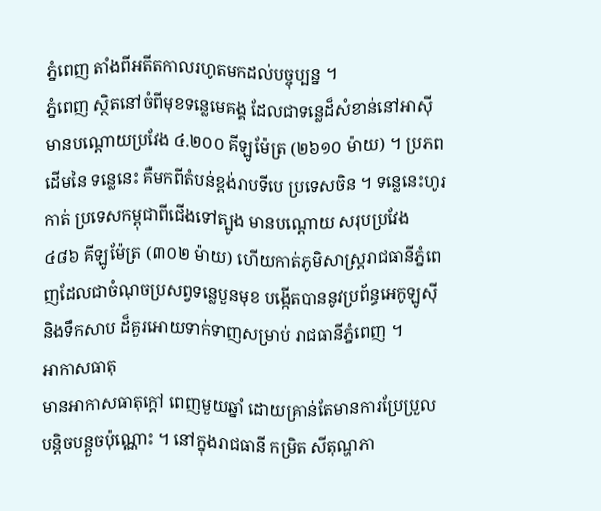ភ្នំពេញ តាំងពីអតីតកាលរហូតមកដល់បច្ចុប្បន្ន ។
ភ្នំពេញ ស្ថិតនៅចំពីមុខទន្លេមេគង្គ ដែលជាទន្លេដ៏សំខាន់នៅអាស៊ី មានបណ្តោយប្រវែង ៤.២០០ គីឡូម៉ែត្រ (២៦១០ ម៉ាយ) ។ ប្រភពដើមនៃ ទន្លេនេះ គឺមកពីតំបន់ខ្ពង់រាបទីបេ ប្រទេសចិន ។ ទន្លេនេះហូរកាត់ ប្រទេសកម្ពុជាពីជើងទៅត្បូង មានបណ្តោយ សរុបប្រវែង ៤៨៦ គីឡូម៉ែត្រ (៣០២ ម៉ាយ) ហើយកាត់ភូមិសាស្ត្ររាជធានីភ្នំពេញដែលជាចំណុចប្រសព្វទន្លេបួនមុខ បង្កើតបាននូវប្រព័ន្ធអេកូឡូស៊ី និងទឹកសាប ដ៏គួរអោយទាក់ទាញសម្រាប់ រាជធានីភ្នំពេញ ។
អាកាសធាតុ
មានអាកាសធាតុក្តៅ ពេញមួយឆ្នាំ ដោយគ្រាន់តែមានការប្រែប្រួលបន្តិចបន្តួចប៉ុណ្ណោះ ។ នៅក្នុងរាជធានី កម្រិត សីតុណ្ហភា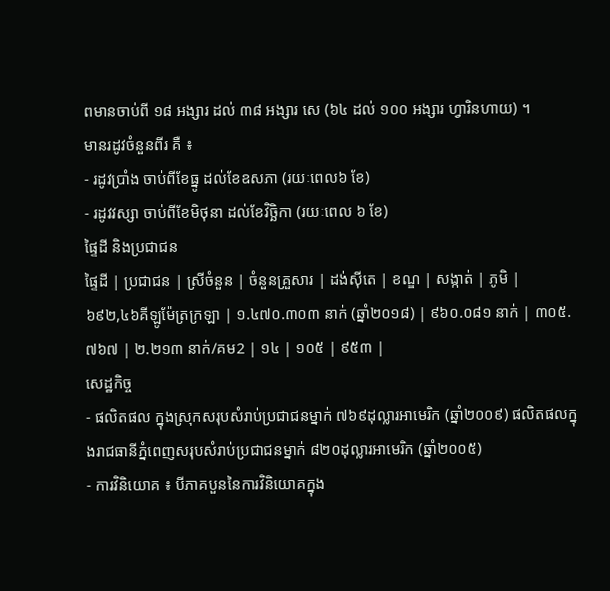ពមានចាប់ពី ១៨ អង្សារ ដល់ ៣៨ អង្សារ សេ (៦៤ ដល់ ១០០ អង្សារ ហ្វារិនហាយ) ។
មានរដូវចំនួនពីរ គឺ ៖
- រដូវប្រាំង ចាប់ពីខែធ្នូ ដល់ខែឧសភា (រយៈពេល៦ ខែ)
- រដូវវស្សា ចាប់ពីខែមិថុនា ដល់ខែវិច្ឆិកា (រយៈពេល ៦ ខែ)
ផ្ទៃដី និងប្រជាជន
ផ្ទៃដី | ប្រជាជន | ស្រីចំនួន | ចំនួនគ្រួសារ | ដង់ស៊ីតេ | ខណ្ឌ | សង្កាត់ | ភូមិ |
៦៩២,៤៦គីឡូម៉ែត្រក្រឡា | ១.៤៧០.៣០៣ នាក់ (ឆ្នាំ២០១៨) | ៩៦០.០៨១ នាក់ | ៣០៥.៧៦៧ | ២.២១៣ នាក់/គម2 | ១៤ | ១០៥ | ៩៥៣ |
សេដ្ឋកិច្ច
- ផលិតផល ក្នុងស្រុកសរុបសំរាប់ប្រជាជនម្នាក់ ៧៦៩ដុល្លារអាមេរិក (ឆ្នាំ២០០៩) ផលិតផលក្នុងរាជធានីភ្នំពេញសរុបសំរាប់ប្រជាជនម្នាក់ ៨២០ដុល្លារអាមេរិក (ឆ្នាំ២០០៥)
- ការវិនិយោគ ៖ បីភាគបួននៃការវិនិយោគក្នុង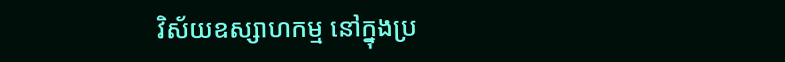វិស័យឧស្សាហកម្ម នៅក្នុងប្រ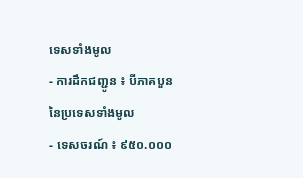ទេសទាំងមូល
- ការដឹកជញ្ជូន ៖ បីភាគបួននៃប្រទេសទាំងមូល
- ទេសចរណ៍ ៖ ៩៥០.០០០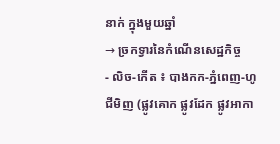នាក់ ក្នុងមួយឆ្នាំ
→ ច្រកទ្វារនៃកំណើនសេដ្ឋកិច្ច
- លិច-កើត ៖ បាងកក-ភ្នំពេញ-ហូជីមិញ (ផ្លូវគោក ផ្លូវដែក ផ្លូវអាកា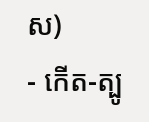ស)
- កើត-ត្បូ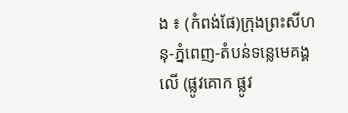ង ៖ (កំពង់ផែ)ក្រុងព្រះសីហនុ-ភ្នំពេញ-តំបន់ទន្លេមេគង្គលើ (ផ្លូវគោក ផ្លូវ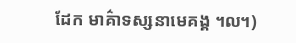ដែក មាគ៌ាទស្សនាមេគង្គ ៘)